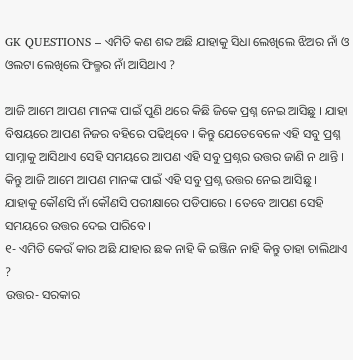GK QUESTIONS – ଏମିତି କଣ ଶବ୍ଦ ଅଛି ଯାହାକୁ ସିଧା ଲେଖିଲେ ଝିଅର ନାଁ ଓ ଓଲଟା ଲେଖିଲେ ଫିଲ୍ମର ନାଁ ଆସିଥାଏ ?

ଆଜି ଆମେ ଆପଣ ମାନଙ୍କ ପାଇଁ ପୁଣି ଥରେ କିଛି ଜିକେ ପ୍ରଶ୍ନ ନେଇ ଆସିଛୁ । ଯାହା ବିଷୟରେ ଆପଣ ନିଜର ବହିରେ ପଢିଥିବେ । କିନ୍ତୁ ଯେତେବେଳେ ଏହି ସବୁ ପ୍ରଶ୍ନ ସାମ୍ନାକୁ ଆସିଥାଏ ସେହି ସମୟରେ ଆପଣ ଏହି ସବୁ ପ୍ରଶ୍ନର ଉତ୍ତର ଜାଣି ନ ଥାନ୍ତି । କିନ୍ତୁ ଆଜି ଆମେ ଆପଣ ମାନଙ୍କ ପାଇଁ ଏହି ସବୁ ପ୍ରଶ୍ନ ଉତ୍ତର ନେଇ ଆସିଛୁ । ଯାହାକୁ କୌଣସି ନାଁ କୌଣସି ପରୀକ୍ଷାରେ ପଡିପାରେ । ତେବେ ଆପଣ ସେହି ସମୟରେ ଉତ୍ତର ଦେଇ ପାରିବେ ।
୧- ଏମିତି କେଉଁ କାର ଅଛି ଯାହାର ଛକ ନାହି କି ଇଞ୍ଜିନ ନାହି କିନ୍ତୁ ତାହା ଚାଲିଥାଏ ?
ଉତ୍ତର- ସରକାର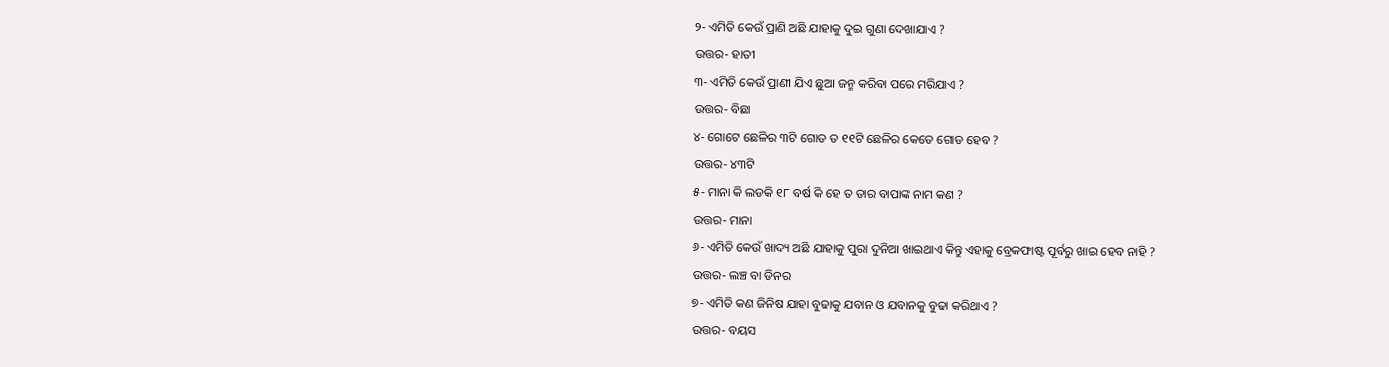୨- ଏମିତି କେଉଁ ପ୍ରାଣି ଅଛି ଯାହାକୁ ଦୁଇ ଗୁଣା ଦେଖାଯାଏ ?
ଉତ୍ତର- ହାତୀ
୩- ଏମିତି କେଉଁ ପ୍ରାଣୀ ଯିଏ ଛୁଆ ଜନ୍ମ କରିବା ପରେ ମରିଯାଏ ?
ଉତ୍ତର- ବିଛା
୪- ଗୋଟେ ଛେଳିର ୩ଟି ଗୋଡ ତ ୧୧ଟି ଛେଳିର କେତେ ଗୋଡ ହେବ ?
ଉତ୍ତର- ୪୩ଟି
୫- ମାନା କି ଲଡକି ୧୮ ବର୍ଷ କି ହେ ତ ତାର ବାପାଙ୍କ ନାମ କଣ ?
ଉତ୍ତର- ମାନା
୬- ଏମିତି କେଉଁ ଖାଦ୍ୟ ଅଛି ଯାହାକୁ ପୁରା ଦୁନିଆ ଖାଇଥାଏ କିନ୍ତୁ ଏହାକୁ ବ୍ରେକଫାଷ୍ଟ ପୂର୍ବରୁ ଖାଇ ହେବ ନାହି ?
ଉତ୍ତର- ଲଞ୍ଚ ବା ଡିନର
୭- ଏମିତି କଣ ଜିନିଷ ଯାହା ବୁଢାକୁ ଯବାନ ଓ ଯବାନକୁ ବୁଢା କରିଥାଏ ?
ଉତ୍ତର- ବୟସ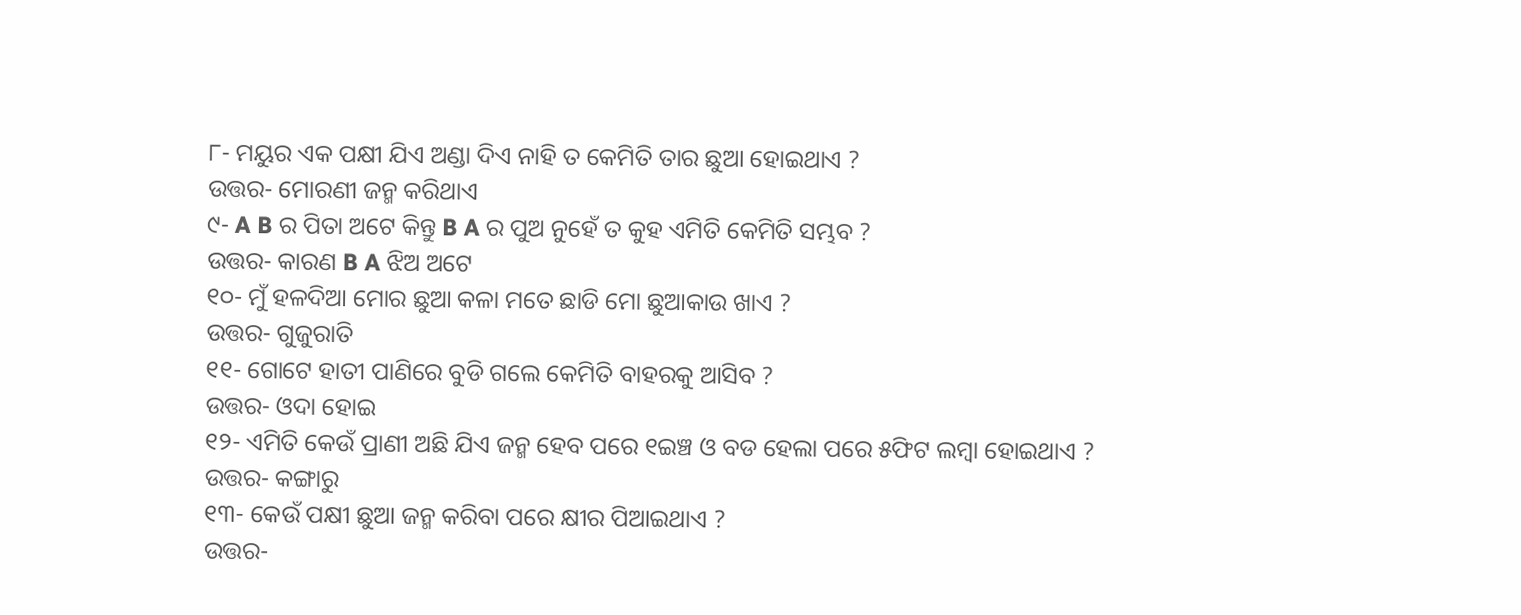୮- ମୟୁର ଏକ ପକ୍ଷୀ ଯିଏ ଅଣ୍ଡା ଦିଏ ନାହି ତ କେମିତି ତାର ଛୁଆ ହୋଇଥାଏ ?
ଉତ୍ତର- ମୋରଣୀ ଜନ୍ମ କରିଥାଏ
୯- A B ର ପିତା ଅଟେ କିନ୍ତୁ B A ର ପୁଅ ନୁହେଁ ତ କୁହ ଏମିତି କେମିତି ସମ୍ଭବ ?
ଉତ୍ତର- କାରଣ B A ଝିଅ ଅଟେ
୧୦- ମୁଁ ହଳଦିଆ ମୋର ଛୁଆ କଳା ମତେ ଛାଡି ମୋ ଛୁଆକାଉ ଖାଏ ?
ଉତ୍ତର- ଗୁଜୁରାତି
୧୧- ଗୋଟେ ହାତୀ ପାଣିରେ ବୁଡି ଗଲେ କେମିତି ବାହରକୁ ଆସିବ ?
ଉତ୍ତର- ଓଦା ହୋଇ
୧୨- ଏମିତି କେଉଁ ପ୍ରାଣୀ ଅଛି ଯିଏ ଜନ୍ମ ହେବ ପରେ ୧ଇଞ୍ଚ ଓ ବଡ ହେଲା ପରେ ୫ଫିଟ ଲମ୍ବା ହୋଇଥାଏ ?
ଉତ୍ତର- କଙ୍ଗାରୁ
୧୩- କେଉଁ ପକ୍ଷୀ ଛୁଆ ଜନ୍ମ କରିବା ପରେ କ୍ଷୀର ପିଆଇଥାଏ ?
ଉତ୍ତର-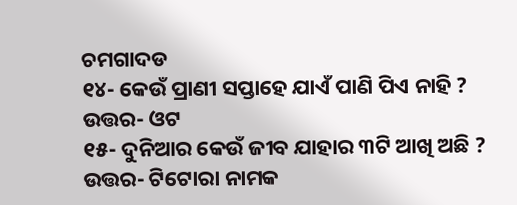ଚମଗାଦଡ
୧୪- କେଉଁ ପ୍ରାଣୀ ସପ୍ତାହେ ଯାଏଁ ପାଣି ପିଏ ନାହି ?
ଉତ୍ତର- ଓଟ
୧୫- ଦୁନିଆର କେଉଁ ଜୀବ ଯାହାର ୩ଟି ଆଖି ଅଛି ?
ଉତ୍ତର- ଟିଟୋରା ନାମକ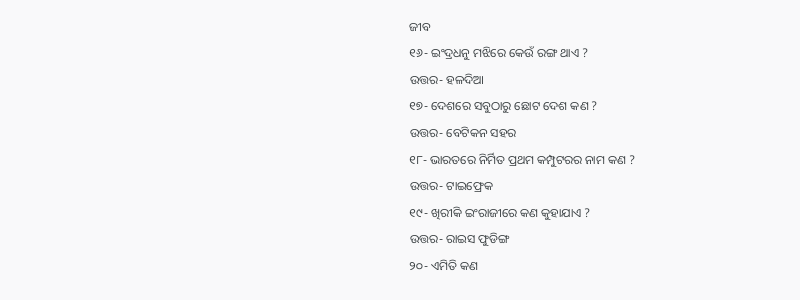ଜୀବ
୧୬- ଇଂଦ୍ରଧନୁ ମଝିରେ କେଉଁ ରଙ୍ଗ ଥାଏ ?
ଉତ୍ତର- ହଳଦିଆ
୧୭- ଦେଶରେ ସବୁଠାରୁ ଛୋଟ ଦେଶ କଣ ?
ଉତ୍ତର- ବେଟିକନ ସହର
୧୮- ଭାରତରେ ନିର୍ମିତ ପ୍ରଥମ କମ୍ପୁଟରର ନାମ କଣ ?
ଉତ୍ତର- ଟାଇଫ୍ରେକ
୧୯- ଖିରୀକି ଇଂରାଜୀରେ କଣ କୁହାଯାଏ ?
ଉତ୍ତର- ରାଇସ ଫୁଡିଙ୍ଗ
୨୦- ଏମିତି କଣ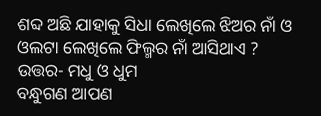ଶବ୍ଦ ଅଛି ଯାହାକୁ ସିଧା ଲେଖିଲେ ଝିଅର ନାଁ ଓ ଓଲଟା ଲେଖିଲେ ଫିଲ୍ମର ନାଁ ଆସିଥାଏ ?
ଉତ୍ତର- ମଧୁ ଓ ଧୁମ
ବନ୍ଧୁଗଣ ଆପଣ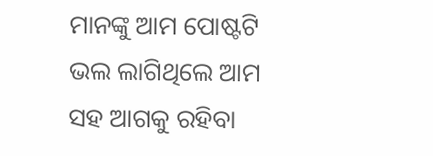ମାନଙ୍କୁ ଆମ ପୋଷ୍ଟଟି ଭଲ ଲାଗିଥିଲେ ଆମ ସହ ଆଗକୁ ରହିବା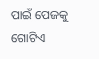ପାଇଁ ପେଜକୁ ଗୋଟିଏ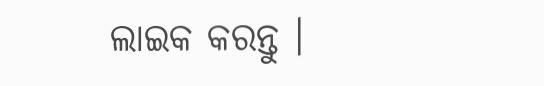ଲାଇକ କରନ୍ତୁ ।